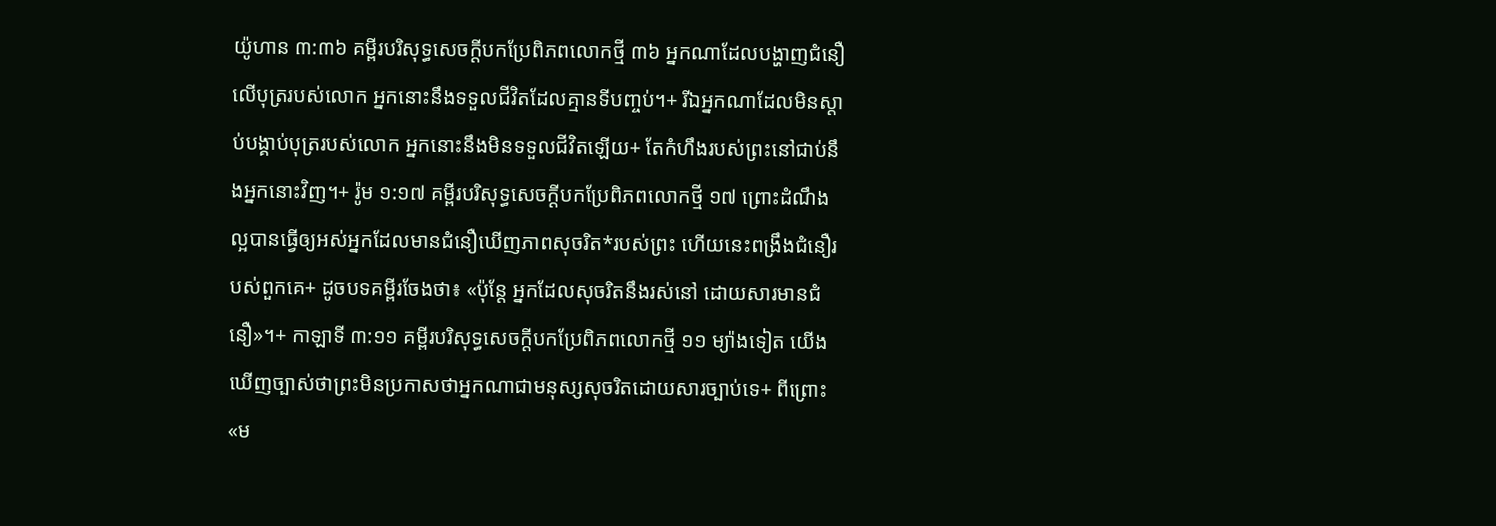យ៉ូហាន ៣:៣៦ គម្ពីរបរិសុទ្ធសេចក្ដីបកប្រែពិភពលោកថ្មី ៣៦ អ្នកណាដែលបង្ហាញជំនឿលើបុត្ររបស់លោក អ្នកនោះនឹងទទួលជីវិតដែលគ្មានទីបញ្ចប់។+ រីឯអ្នកណាដែលមិនស្ដាប់បង្គាប់បុត្ររបស់លោក អ្នកនោះនឹងមិនទទួលជីវិតឡើយ+ តែកំហឹងរបស់ព្រះនៅជាប់នឹងអ្នកនោះវិញ។+ រ៉ូម ១:១៧ គម្ពីរបរិសុទ្ធសេចក្ដីបកប្រែពិភពលោកថ្មី ១៧ ព្រោះដំណឹងល្អបានធ្វើឲ្យអស់អ្នកដែលមានជំនឿឃើញភាពសុចរិត*របស់ព្រះ ហើយនេះពង្រឹងជំនឿរបស់ពួកគេ+ ដូចបទគម្ពីរចែងថា៖ «ប៉ុន្តែ អ្នកដែលសុចរិតនឹងរស់នៅ ដោយសារមានជំនឿ»។+ កាឡាទី ៣:១១ គម្ពីរបរិសុទ្ធសេចក្ដីបកប្រែពិភពលោកថ្មី ១១ ម្យ៉ាងទៀត យើងឃើញច្បាស់ថាព្រះមិនប្រកាសថាអ្នកណាជាមនុស្សសុចរិតដោយសារច្បាប់ទេ+ ពីព្រោះ«ម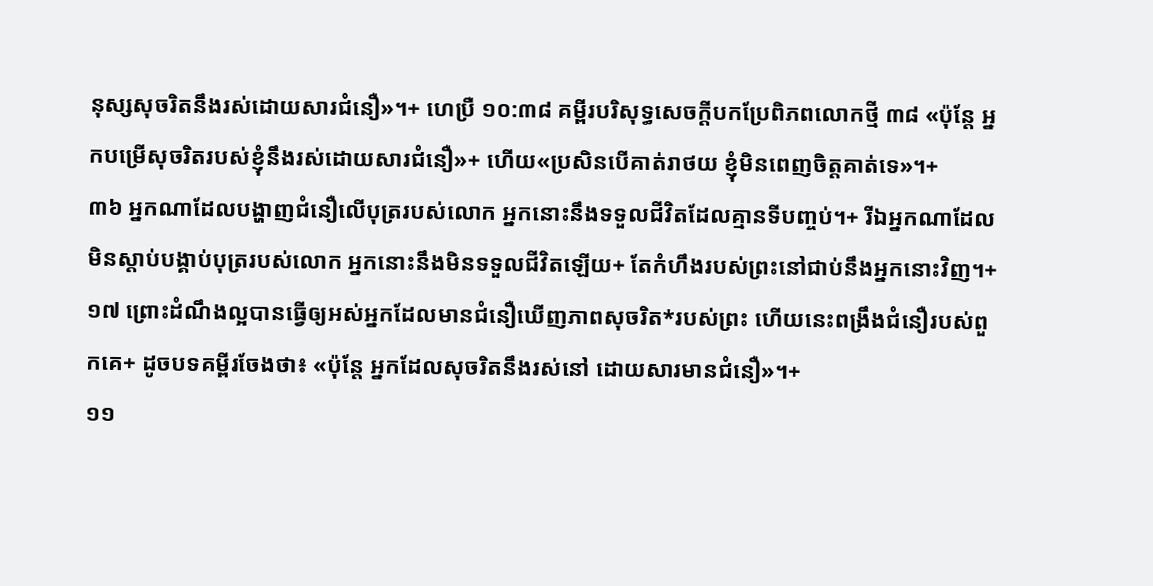នុស្សសុចរិតនឹងរស់ដោយសារជំនឿ»។+ ហេប្រឺ ១០:៣៨ គម្ពីរបរិសុទ្ធសេចក្ដីបកប្រែពិភពលោកថ្មី ៣៨ «ប៉ុន្តែ អ្នកបម្រើសុចរិតរបស់ខ្ញុំនឹងរស់ដោយសារជំនឿ»+ ហើយ«ប្រសិនបើគាត់រាថយ ខ្ញុំមិនពេញចិត្តគាត់ទេ»។+
៣៦ អ្នកណាដែលបង្ហាញជំនឿលើបុត្ររបស់លោក អ្នកនោះនឹងទទួលជីវិតដែលគ្មានទីបញ្ចប់។+ រីឯអ្នកណាដែលមិនស្ដាប់បង្គាប់បុត្ររបស់លោក អ្នកនោះនឹងមិនទទួលជីវិតឡើយ+ តែកំហឹងរបស់ព្រះនៅជាប់នឹងអ្នកនោះវិញ។+
១៧ ព្រោះដំណឹងល្អបានធ្វើឲ្យអស់អ្នកដែលមានជំនឿឃើញភាពសុចរិត*របស់ព្រះ ហើយនេះពង្រឹងជំនឿរបស់ពួកគេ+ ដូចបទគម្ពីរចែងថា៖ «ប៉ុន្តែ អ្នកដែលសុចរិតនឹងរស់នៅ ដោយសារមានជំនឿ»។+
១១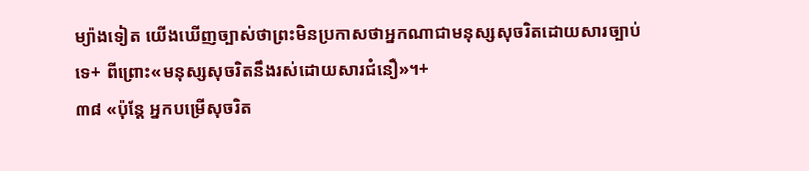ម្យ៉ាងទៀត យើងឃើញច្បាស់ថាព្រះមិនប្រកាសថាអ្នកណាជាមនុស្សសុចរិតដោយសារច្បាប់ទេ+ ពីព្រោះ«មនុស្សសុចរិតនឹងរស់ដោយសារជំនឿ»។+
៣៨ «ប៉ុន្តែ អ្នកបម្រើសុចរិត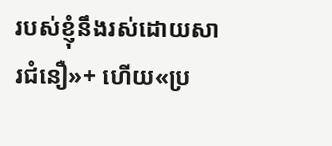របស់ខ្ញុំនឹងរស់ដោយសារជំនឿ»+ ហើយ«ប្រ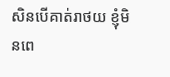សិនបើគាត់រាថយ ខ្ញុំមិនពេ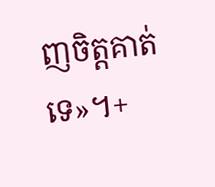ញចិត្តគាត់ទេ»។+